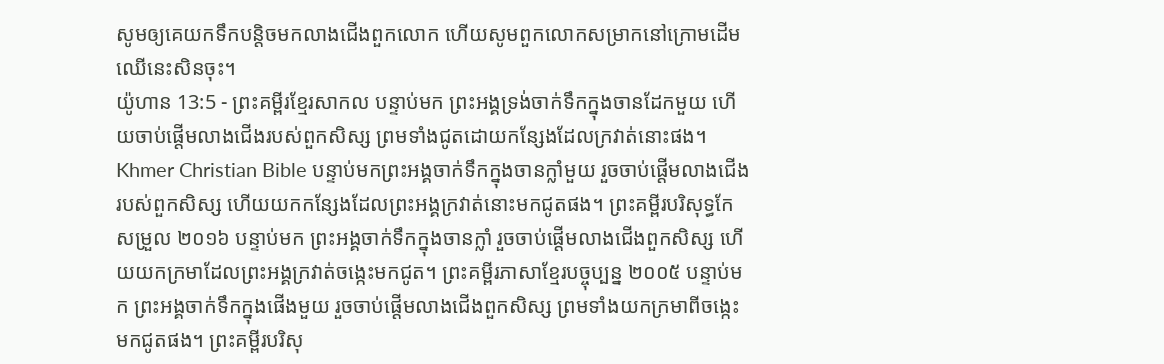សូមឲ្យគេយកទឹកបន្តិចមកលាងជើងពួកលោក ហើយសូមពួកលោកសម្រាកនៅក្រោមដើមឈើនេះសិនចុះ។
យ៉ូហាន 13:5 - ព្រះគម្ពីរខ្មែរសាកល បន្ទាប់មក ព្រះអង្គទ្រង់ចាក់ទឹកក្នុងចានដែកមួយ ហើយចាប់ផ្ដើមលាងជើងរបស់ពួកសិស្ស ព្រមទាំងជូតដោយកន្សែងដែលក្រវាត់នោះផង។ Khmer Christian Bible បន្ទាប់មកព្រះអង្គចាក់ទឹកក្នុងចានក្លាំមួយ រួចចាប់ផ្ដើមលាងជើងរបស់ពួកសិស្ស ហើយយកកន្សែងដែលព្រះអង្គក្រវាត់នោះមកជូតផង។ ព្រះគម្ពីរបរិសុទ្ធកែសម្រួល ២០១៦ បន្ទាប់មក ព្រះអង្គចាក់ទឹកក្នុងចានក្លាំ រួចចាប់ផ្ដើមលាងជើងពួកសិស្ស ហើយយកក្រមាដែលព្រះអង្គក្រវាត់ចង្កេះមកជូត។ ព្រះគម្ពីរភាសាខ្មែរបច្ចុប្បន្ន ២០០៥ បន្ទាប់មក ព្រះអង្គចាក់ទឹកក្នុងផើងមួយ រួចចាប់ផ្ដើមលាងជើងពួកសិស្ស ព្រមទាំងយកក្រមាពីចង្កេះមកជូតផង។ ព្រះគម្ពីរបរិសុ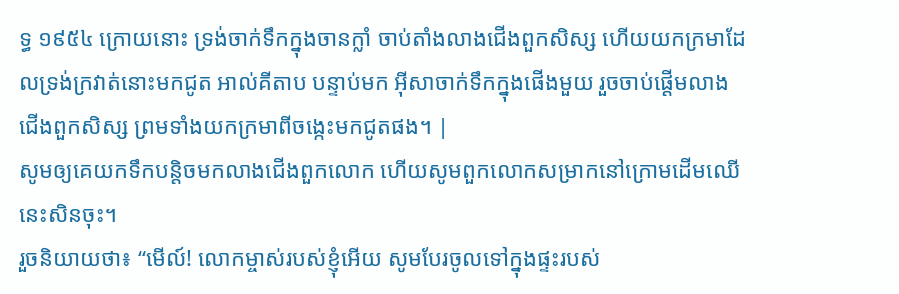ទ្ធ ១៩៥៤ ក្រោយនោះ ទ្រង់ចាក់ទឹកក្នុងចានក្លាំ ចាប់តាំងលាងជើងពួកសិស្ស ហើយយកក្រមាដែលទ្រង់ក្រវាត់នោះមកជូត អាល់គីតាប បន្ទាប់មក អ៊ីសាចាក់ទឹកក្នុងផើងមួយ រួចចាប់ផ្ដើមលាងជើងពួកសិស្ស ព្រមទាំងយកក្រមាពីចង្កេះមកជូតផង។ |
សូមឲ្យគេយកទឹកបន្តិចមកលាងជើងពួកលោក ហើយសូមពួកលោកសម្រាកនៅក្រោមដើមឈើនេះសិនចុះ។
រួចនិយាយថា៖ “មើល៍! លោកម្ចាស់របស់ខ្ញុំអើយ សូមបែរចូលទៅក្នុងផ្ទះរបស់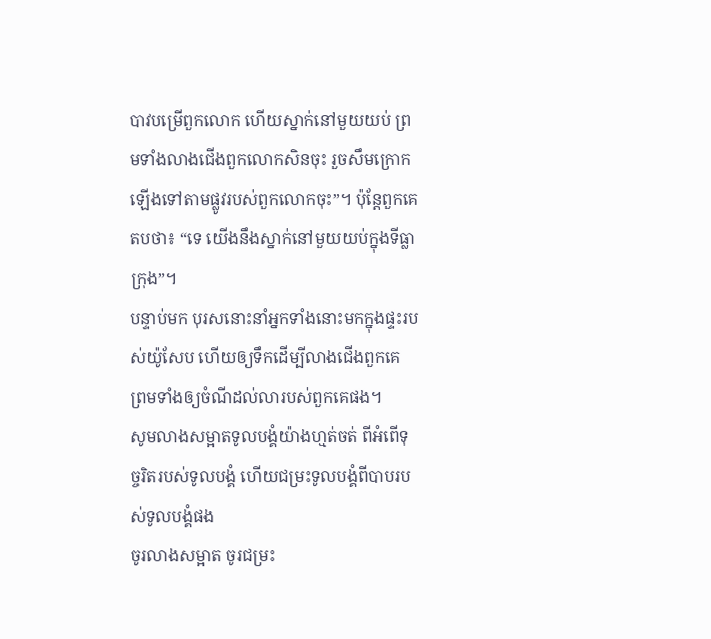បាវបម្រើពួកលោក ហើយស្នាក់នៅមួយយប់ ព្រមទាំងលាងជើងពួកលោកសិនចុះ រួចសឹមក្រោកឡើងទៅតាមផ្លូវរបស់ពួកលោកចុះ”។ ប៉ុន្តែពួកគេតបថា៖ “ទេ យើងនឹងស្នាក់នៅមួយយប់ក្នុងទីធ្លាក្រុង”។
បន្ទាប់មក បុរសនោះនាំអ្នកទាំងនោះមកក្នុងផ្ទះរបស់យ៉ូសែប ហើយឲ្យទឹកដើម្បីលាងជើងពួកគេ ព្រមទាំងឲ្យចំណីដល់លារបស់ពួកគេផង។
សូមលាងសម្អាតទូលបង្គំយ៉ាងហ្មត់ចត់ ពីអំពើទុច្ចរិតរបស់ទូលបង្គំ ហើយជម្រះទូលបង្គំពីបាបរបស់ទូលបង្គំផង
ចូរលាងសម្អាត ចូរជម្រះ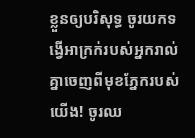ខ្លួនឲ្យបរិសុទ្ធ ចូរយកទង្វើអាក្រក់របស់អ្នករាល់គ្នាចេញពីមុខភ្នែករបស់យើង! ចូរឈ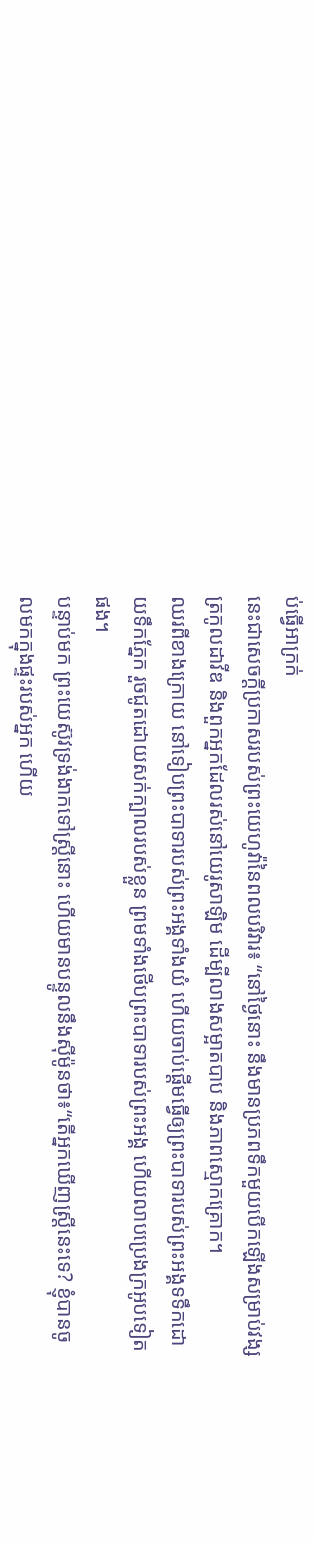ប់ធ្វើអាក្រក់
នេះជាសេចក្ដីប្រកាសរបស់ព្រះយេហូវ៉ានៃពលបរិវារ៖ “នៅថ្ងៃនោះ នឹងមានប្រភពទឹកមួយបើកឡើងសម្រាប់វង្សត្រកូលដាវីឌ និងពួកអ្នកដែលរស់នៅយេរូសាឡិម ដើម្បីលាងសម្អាតបាប និងភាពស្មោកគ្រោក។
ឈរពីខាងក្រោយ នៅទៀបព្រះបាទារបស់ព្រះអង្គទាំងយំ ហើយចាប់ផ្ដើមធ្វើឲ្យព្រះបាទារបស់ព្រះអង្គទទឹកដោយទឹកភ្នែក រួចជូតដោយសក់ក្បាលរបស់ខ្លួន ព្រមទាំងថើបព្រះបាទារបស់ព្រះអង្គ ហើយលាបប្រេងក្រអូបទៀតផង។
បន្ទាប់មក ព្រះយេស៊ូវទ្រង់ងាកទៅស្ត្រីនោះ ហើយមានបន្ទូលនឹងស៊ីម៉ូនថា៖“តើអ្នកឃើញស្ត្រីនេះទេ? ខ្ញុំបានចូលមកក្នុងផ្ទះរបស់អ្នក ហើយ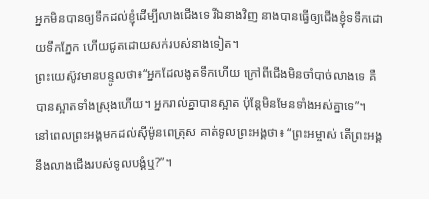អ្នកមិនបានឲ្យទឹកដល់ខ្ញុំដើម្បីលាងជើងទេ រីឯនាងវិញ នាងបានធ្វើឲ្យជើងខ្ញុំទទឹកដោយទឹកភ្នែក ហើយជូតដោយសក់របស់នាងទៀត។
ព្រះយេស៊ូវមានបន្ទូលថា៖“អ្នកដែលងូតទឹកហើយ ក្រៅពីជើងមិនចាំបាច់លាងទេ គឺបានស្អាតទាំងស្រុងហើយ។ អ្នករាល់គ្នាបានស្អាត ប៉ុន្តែមិនមែនទាំងអស់គ្នាទេ”។
នៅពេលព្រះអង្គមកដល់ស៊ីម៉ូនពេត្រុស គាត់ទូលព្រះអង្គថា៖ “ព្រះអម្ចាស់ តើព្រះអង្គនឹងលាងជើងរបស់ទូលបង្គំឬ?”។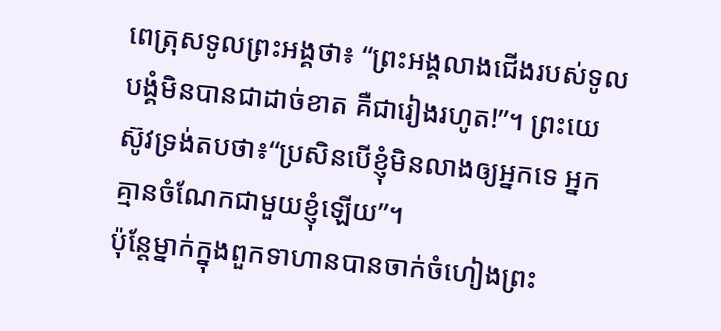ពេត្រុសទូលព្រះអង្គថា៖ “ព្រះអង្គលាងជើងរបស់ទូលបង្គំមិនបានជាដាច់ខាត គឺជារៀងរហូត!”។ ព្រះយេស៊ូវទ្រង់តបថា៖“ប្រសិនបើខ្ញុំមិនលាងឲ្យអ្នកទេ អ្នកគ្មានចំណែកជាមួយខ្ញុំឡើយ”។
ប៉ុន្តែម្នាក់ក្នុងពួកទាហានបានចាក់ចំហៀងព្រះ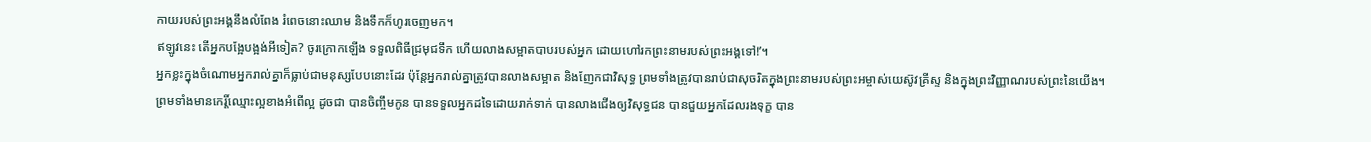កាយរបស់ព្រះអង្គនឹងលំពែង រំពេចនោះឈាម និងទឹកក៏ហូរចេញមក។
ឥឡូវនេះ តើអ្នកបង្អែបង្អង់អីទៀត? ចូរក្រោកឡើង ទទួលពិធីជ្រមុជទឹក ហើយលាងសម្អាតបាបរបស់អ្នក ដោយហៅរកព្រះនាមរបស់ព្រះអង្គទៅ!’។
អ្នកខ្លះក្នុងចំណោមអ្នករាល់គ្នាក៏ធ្លាប់ជាមនុស្សបែបនោះដែរ ប៉ុន្តែអ្នករាល់គ្នាត្រូវបានលាងសម្អាត និងញែកជាវិសុទ្ធ ព្រមទាំងត្រូវបានរាប់ជាសុចរិតក្នុងព្រះនាមរបស់ព្រះអម្ចាស់យេស៊ូវគ្រីស្ទ និងក្នុងព្រះវិញ្ញាណរបស់ព្រះនៃយើង។
ព្រមទាំងមានកេរ្តិ៍ឈ្មោះល្អខាងអំពើល្អ ដូចជា បានចិញ្ចឹមកូន បានទទួលអ្នកដទៃដោយរាក់ទាក់ បានលាងជើងឲ្យវិសុទ្ធជន បានជួយអ្នកដែលរងទុក្ខ បាន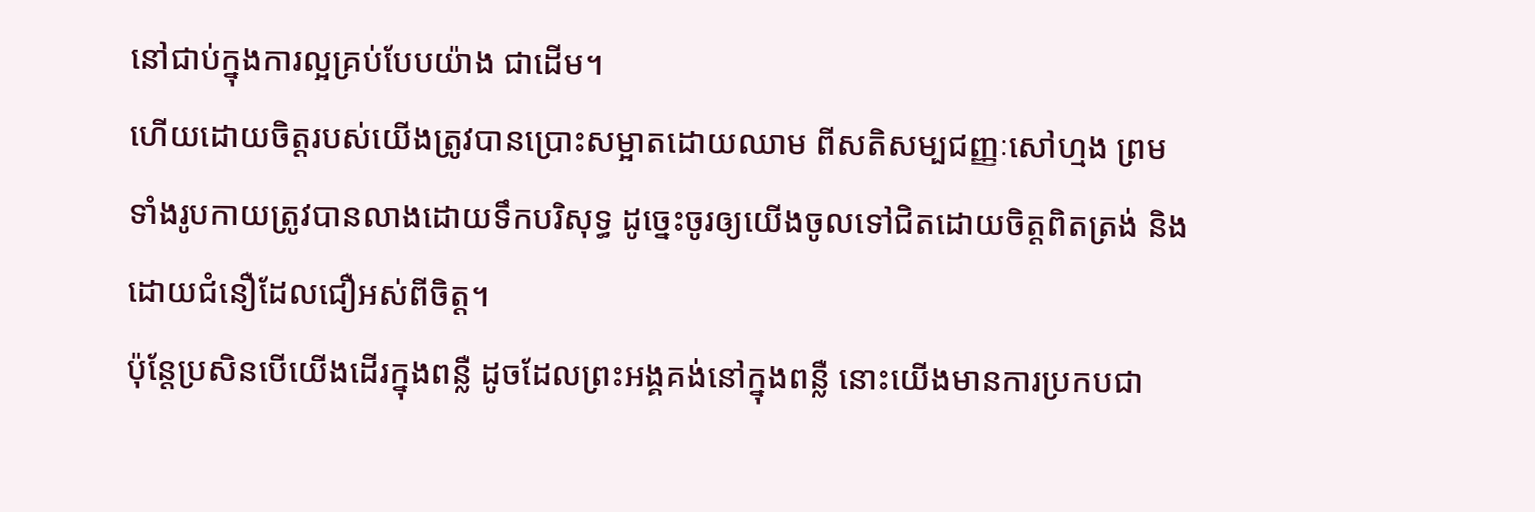នៅជាប់ក្នុងការល្អគ្រប់បែបយ៉ាង ជាដើម។
ហើយដោយចិត្តរបស់យើងត្រូវបានប្រោះសម្អាតដោយឈាម ពីសតិសម្បជញ្ញៈសៅហ្មង ព្រមទាំងរូបកាយត្រូវបានលាងដោយទឹកបរិសុទ្ធ ដូច្នេះចូរឲ្យយើងចូលទៅជិតដោយចិត្តពិតត្រង់ និងដោយជំនឿដែលជឿអស់ពីចិត្ត។
ប៉ុន្តែប្រសិនបើយើងដើរក្នុងពន្លឺ ដូចដែលព្រះអង្គគង់នៅក្នុងពន្លឺ នោះយើងមានការប្រកបជា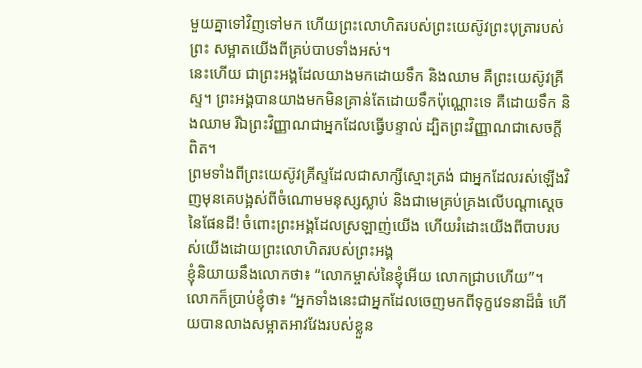មួយគ្នាទៅវិញទៅមក ហើយព្រះលោហិតរបស់ព្រះយេស៊ូវព្រះបុត្រារបស់ព្រះ សម្អាតយើងពីគ្រប់បាបទាំងអស់។
នេះហើយ ជាព្រះអង្គដែលយាងមកដោយទឹក និងឈាម គឺព្រះយេស៊ូវគ្រីស្ទ។ ព្រះអង្គបានយាងមកមិនគ្រាន់តែដោយទឹកប៉ុណ្ណោះទេ គឺដោយទឹក និងឈាម រីឯព្រះវិញ្ញាណជាអ្នកដែលធ្វើបន្ទាល់ ដ្បិតព្រះវិញ្ញាណជាសេចក្ដីពិត។
ព្រមទាំងពីព្រះយេស៊ូវគ្រីស្ទដែលជាសាក្សីស្មោះត្រង់ ជាអ្នកដែលរស់ឡើងវិញមុនគេបង្អស់ពីចំណោមមនុស្សស្លាប់ និងជាមេគ្រប់គ្រងលើបណ្ដាស្ដេចនៃផែនដី! ចំពោះព្រះអង្គដែលស្រឡាញ់យើង ហើយរំដោះយើងពីបាបរបស់យើងដោយព្រះលោហិតរបស់ព្រះអង្គ
ខ្ញុំនិយាយនឹងលោកថា៖ “លោកម្ចាស់នៃខ្ញុំអើយ លោកជ្រាបហើយ”។ លោកក៏ប្រាប់ខ្ញុំថា៖ “អ្នកទាំងនេះជាអ្នកដែលចេញមកពីទុក្ខវេទនាដ៏ធំ ហើយបានលាងសម្អាតអាវវែងរបស់ខ្លួន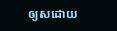ឲ្យសដោយ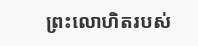ព្រះលោហិតរបស់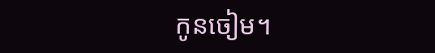កូនចៀម។